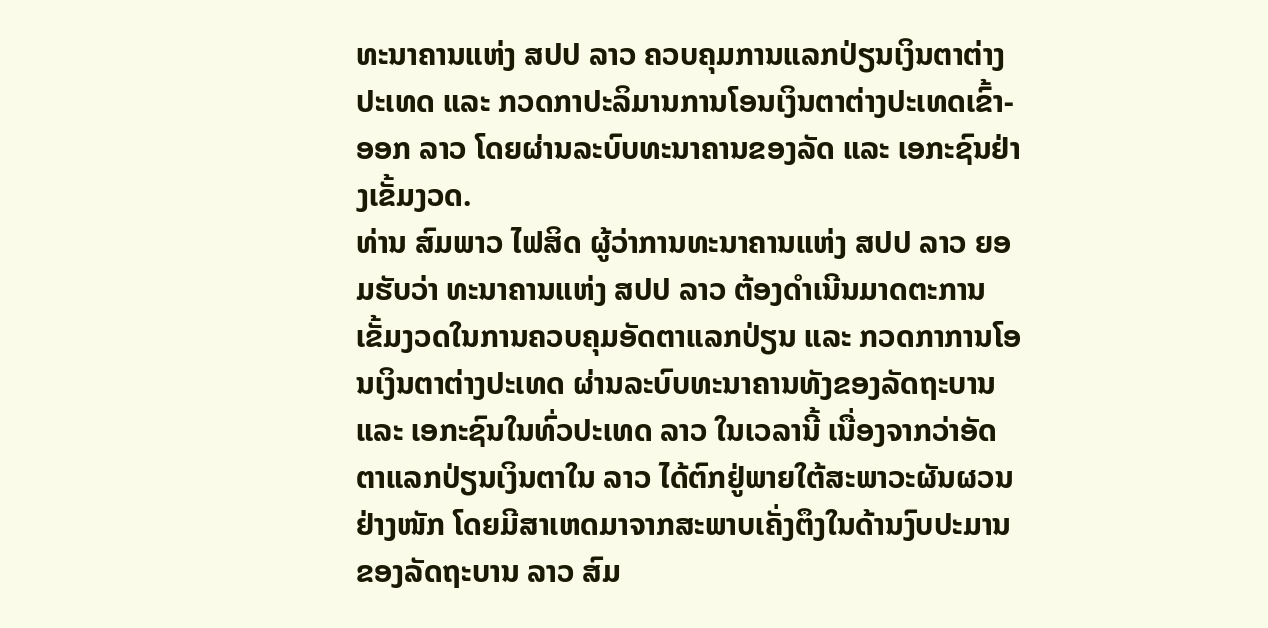ທະນາຄານແຫ່ງ ສປປ ລາວ ຄວບຄຸມການແລກປ່ຽນເງິນຕາຕ່າງປະເທດ ແລະ ກວດກາປະລິມານການໂອນເງິນຕາຕ່າງປະເທດເຂົ້າ-ອອກ ລາວ ໂດຍຜ່ານລະບົບທະນາຄານຂອງລັດ ແລະ ເອກະຊົນຢ່າງເຂັ້ມງວດ.
ທ່ານ ສົມພາວ ໄຟສິດ ຜູ້ວ່າການທະນາຄານແຫ່ງ ສປປ ລາວ ຍອມຮັບວ່າ ທະນາຄານແຫ່ງ ສປປ ລາວ ຕ້ອງດຳເນີນມາດຕະການເຂັ້ມງວດໃນການຄວບຄຸມອັດຕາແລກປ່ຽນ ແລະ ກວດກາການໂອນເງິນຕາຕ່າງປະເທດ ຜ່ານລະບົບທະນາຄານທັງຂອງລັດຖະບານ ແລະ ເອກະຊົນໃນທົ່ວປະເທດ ລາວ ໃນເວລານີ້ ເນື່ອງຈາກວ່າອັດຕາແລກປ່ຽນເງິນຕາໃນ ລາວ ໄດ້ຕົກຢູ່ພາຍໃຕ້ສະພາວະຜັນຜວນຢ່າງໜັກ ໂດຍມີສາເຫດມາຈາກສະພາບເຄັ່ງຕຶງໃນດ້ານງົບປະມານຂອງລັດຖະບານ ລາວ ສົມ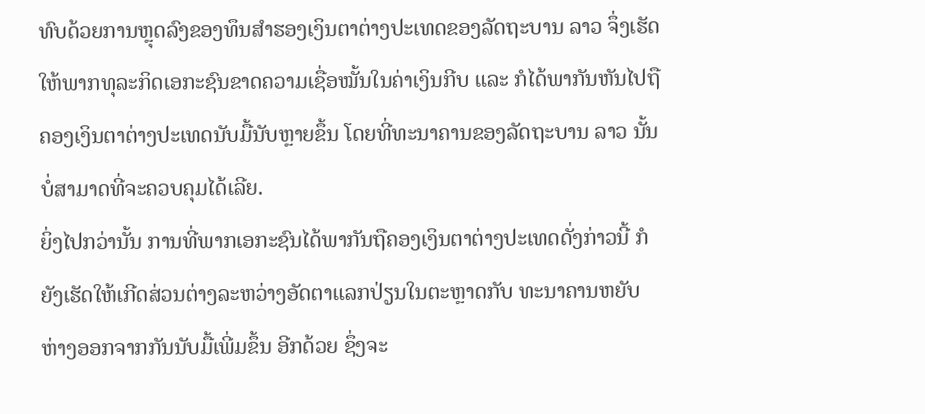ທົບດ້ວຍການຫຼຸດລົງຂອງທຶນສຳຮອງເງິນຕາຕ່າງປະເທດຂອງລັດຖະບານ ລາວ ຈຶ່ງເຮັດໃຫ້ພາກທຸລະກິດເອກະຊົນຂາດຄວາມເຊື່ອໝັ້ນໃນຄ່າເງິນກີບ ແລະ ກໍໄດ້ພາກັນຫັນໄປຖືຄອງເງິນຕາຕ່າງປະເທດນັບມື້ນັບຫຼາຍຂຶ້ນ ໂດຍທີ່ທະນາຄານຂອງລັດຖະບານ ລາວ ນັ້ນບໍ່ສາມາດທີ່ຈະຄວບຄຸມໄດ້ເລີຍ.
ຍິ່ງໄປກວ່ານັ້ນ ການທີ່ພາກເອກະຊົນໄດ້ພາກັນຖືຄອງເງິນຕາຕ່າງປະເທດດັ່ງກ່າວນີ້ ກໍຍັງເຮັດໃຫ້ເກີດສ່ວນຕ່າງລະຫວ່າງອັດຕາແລກປ່ຽນໃນຕະຫຼາດກັບ ທະນາຄານຫຍັບຫ່າງອອກຈາກກັນນັບມື້ເພີ່ມຂຶ້ນ ອີກດ້ວຍ ຊຶ່ງຈະ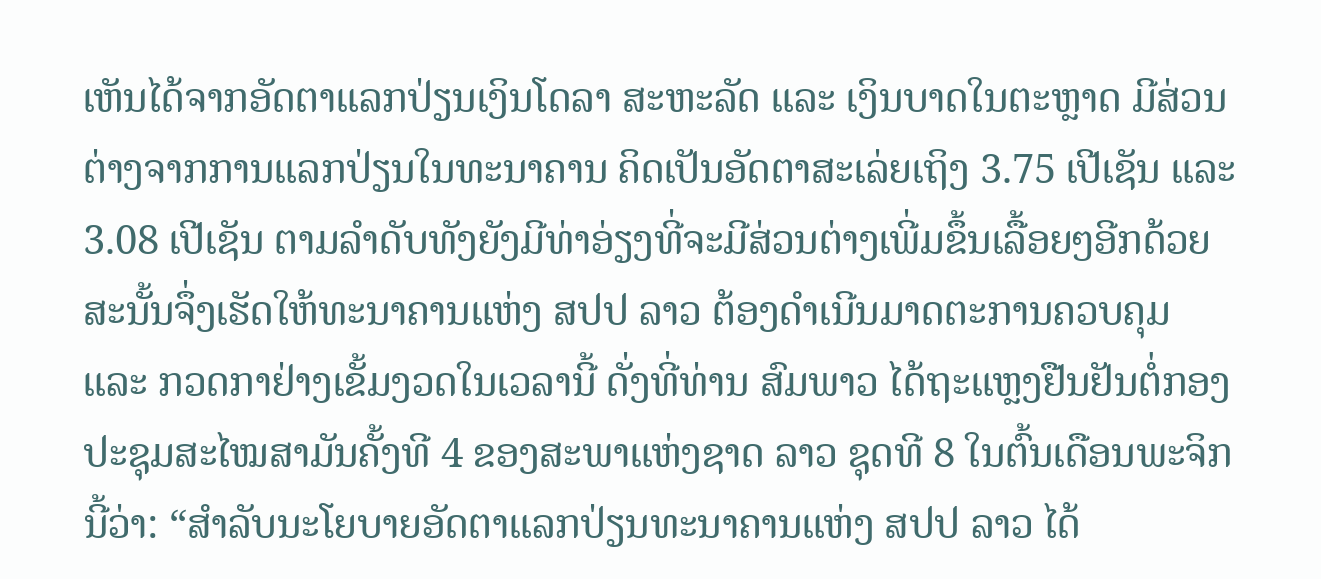ເຫັນໄດ້ຈາກອັດຕາແລກປ່ຽນເງິນໂດລາ ສະຫະລັດ ແລະ ເງິນບາດໃນຕະຫຼາດ ມີສ່ວນຕ່າງຈາກການແລກປ່ຽນໃນທະນາຄານ ຄິດເປັນອັດຕາສະເລ່ຍເຖິງ 3.75 ເປີເຊັນ ແລະ 3.08 ເປີເຊັນ ຕາມລຳດັບທັງຍັງມີທ່າອ່ຽງທີ່ຈະມີສ່ວນຕ່າງເພີ່ມຂຶ້ນເລື້ອຍໆອີກດ້ວຍ ສະນັ້ນຈຶ່ງເຮັດໃຫ້ທະນາຄານແຫ່ງ ສປປ ລາວ ຕ້ອງດຳເນີນມາດຕະການຄວບຄຸມ ແລະ ກວດກາຢ່າງເຂັ້ມງວດໃນເວລານີ້ ດັ່ງທີ່ທ່ານ ສົມພາວ ໄດ້ຖະແຫຼງຢືນຢັນຕໍ່ກອງປະຊຸມສະໄໝສາມັນຄັ້ງທີ 4 ຂອງສະພາແຫ່ງຊາດ ລາວ ຊຸດທີ 8 ໃນຕົ້ນເດືອນພະຈິກນີ້ວ່າ: “ສຳລັບນະໂຍບາຍອັດຕາແລກປ່ຽນທະນາຄານແຫ່ງ ສປປ ລາວ ໄດ້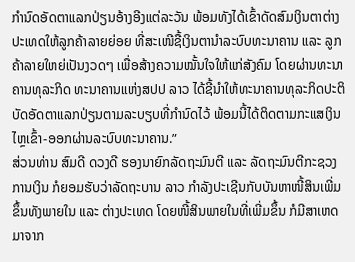ກຳນົດອັດຕາແລກປ່ຽນອ້າງອີງແຕ່ລະວັນ ພ້ອມທັງໄດ້ເຂົ້າດັດສົມເງິນຕາຕ່າງປະເທດໃຫ້ລູກຄ້າລາຍຍ່ອຍ ທີ່ສະເໜີຊື້ເງິນຕານຳລະບົບທະນາຄານ ແລະ ລູກຄ້າລາຍໃຫຍ່ເປັນງວດໆ ເພື່ອສ້າງຄວາມໝັ້ນໃຈໃຫ້ແກ່ສັງຄົມ ໂດຍຜ່ານທະນາຄານທຸລະກິດ ທະນາຄານແຫ່ງສປປ ລາວ ໄດ້ຊີ້ນຳໃຫ້ທະນາຄານທຸລະກິດປະຕິບັດອັດຕາແລກປ່ຽນຕາມລະບຽບທີ່ກຳນົດໄວ້ ພ້ອມນີ້ໄດ້ຕິດຕາມກະແສເງິນໄຫຼເຂົ້າ-ອອກຜ່ານລະບົບທະນາຄານ.”
ສ່ວນທ່ານ ສົມດີ ດວງດີ ຮອງນາຍົກລັດຖະມົນຕີ ແລະ ລັດຖະມົນຕີກະຊວງການເງິນ ກໍຍອມຮັບວ່າລັດຖະບານ ລາວ ກຳລັງປະເຊີນກັບບັນຫາໜີ້ສິນເພີ່ມຂຶ້ນທັງພາຍໃນ ແລະ ຕ່າງປະເທດ ໂດຍໜີ້ສິນພາຍໃນທີ່ເພີ່ມຂຶ້ນ ກໍມີສາເຫດມາຈາກ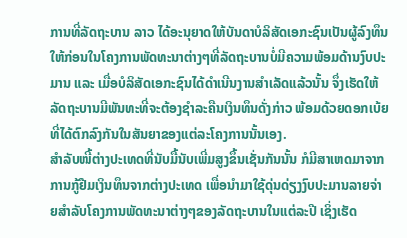ການທີ່ລັດຖະບານ ລາວ ໄດ້ອະນຸຍາດໃຫ້ບັນດາບໍລິສັດເອກະຊົນເປັນຜູ້ລົງທຶນໃຫ້ກ່ອນໃນໂຄງການພັດທະນາຕ່າງໆທີ່ລັດຖະບານບໍ່ມີຄວາມພ້ອມດ້ານງົບປະມານ ແລະ ເມື່ອບໍລິສັດເອກະຊົນໄດ້ດຳເນີນງານສຳເລັດແລ້ວນັ້ນ ຈຶ່ງເຮັດໃຫ້ລັດຖະບານມີພັນທະທີ່ຈະຕ້ອງຊຳລະຄືນເງິນທຶນດັ່ງກ່າວ ພ້ອມດ້ວຍດອກເບ້ຍທີ່ໄດ້ຕົກລົງກັນໃນສັນຍາຂອງແຕ່ລະໂຄງການນັ້ນເອງ.
ສຳລັບໜີ້ຕ່າງປະເທດທີ່ນັບມື້ນັບເພີ່ມສູງຂຶ້ນເຊັ່ນກັນນັ້ນ ກໍມີສາເຫດມາຈາກການກູ້ຢືມເງິນທຶນຈາກຕ່າງປະເທດ ເພື່ອນຳມາໃຊ້ດຸ່ນດ່ຽງງົບປະມານລາຍຈ່າຍສຳລັບໂຄງການພັດທະນາຕ່າງໆຂອງລັດຖະບານໃນແຕ່ລະປີ ເຊິ່ງເຮັດ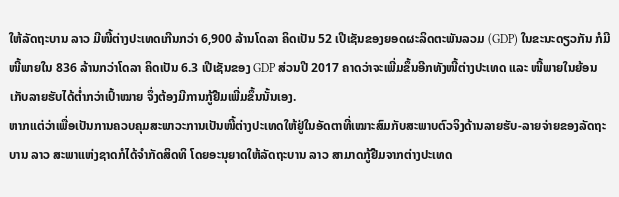ໃຫ້ລັດຖະບານ ລາວ ມີໜີ້ຕ່າງປະເທດເກີນກວ່າ 6,900 ລ້ານໂດລາ ຄິດເປັນ 52 ເປີເຊັນຂອງຍອດຜະລິດຕະພັນລວມ (GDP) ໃນຂະນະດຽວກັນ ກໍມີໜີ້ພາຍໃນ 836 ລ້ານກວ່າໂດລາ ຄິດເປັນ 6.3 ເປີເຊັນຂອງ GDP ສ່ວນປີ 2017 ຄາດວ່າຈະເພີ່ມຂຶ້ນອີກທັງໜີ້ຕ່າງປະເທດ ແລະ ໜີ້ພາຍໃນຍ້ອນເກັບລາຍຮັບໄດ້ຕໍ່າກວ່າເປົ້າໝາຍ ຈຶ່ງຕ້ອງມີການກູ້ຢືມເພີ່ມຂຶ້ນນັ້ນເອງ.
ຫາກແຕ່ວ່າເພື່ອເປັນການຄວບຄຸມສະພາວະການເປັນໜີ້ຕ່າງປະເທດໃຫ້ຢູ່ໃນອັດຕາທີ່ເໝາະສົມກັບສະພາບຕົວຈິງດ້ານລາຍຮັບ-ລາຍຈ່າຍຂອງລັດຖະບານ ລາວ ສະພາແຫ່ງຊາດກໍໄດ້ຈຳກັດສິດທິ ໂດຍອະນຸຍາດໃຫ້ລັດຖະບານ ລາວ ສາມາດກູ້ຢືມຈາກຕ່າງປະເທດ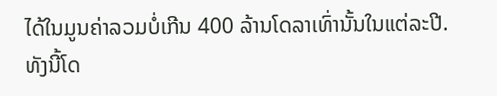ໄດ້ໃນມູນຄ່າລວມບໍ່ເກີນ 400 ລ້ານໂດລາເທົ່ານັ້ນໃນແຕ່ລະປີ.
ທັງນີ້ໂດ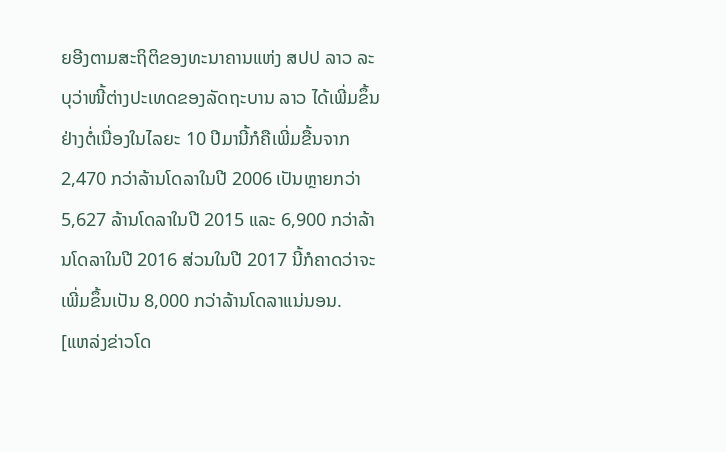ຍອີງຕາມສະຖິຕິຂອງທະນາຄານແຫ່ງ ສປປ ລາວ ລະບຸວ່າໜີ້ຕ່າງປະເທດຂອງລັດຖະບານ ລາວ ໄດ້ເພີ່ມຂຶ້ນຢ່າງຕໍ່ເນື່ອງໃນໄລຍະ 10 ປີມານີ້ກໍຄືເພີ່ມຂື້ນຈາກ 2,470 ກວ່າລ້ານໂດລາໃນປີ 2006 ເປັນຫຼາຍກວ່າ 5,627 ລ້ານໂດລາໃນປີ 2015 ແລະ 6,900 ກວ່າລ້ານໂດລາໃນປີ 2016 ສ່ວນໃນປີ 2017 ນີ້ກໍຄາດວ່າຈະເພີ່ມຂຶ້ນເປັນ 8,000 ກວ່າລ້ານໂດລາແນ່ນອນ.
[ແຫລ່ງຂ່າວໂດ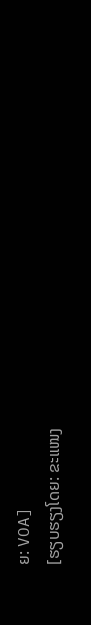ຍ: VOA]
[ຮຽບຮຽງໂດຍ: ຂະແໜງ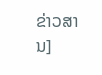ຂ່າວສານ]